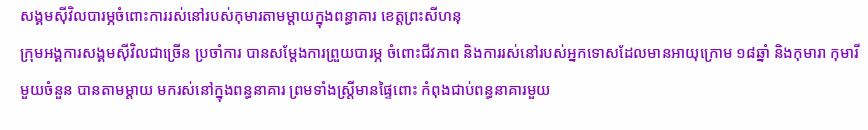សង្គមស៊ីវិលបារម្ភចំពោះការរស់នៅរបស់កុមារតាមម្តាយក្នុងពន្ធាគារ ខេត្តព្រះសីហនុ
ក្រុមអង្គការសង្គមស៊ីវិលជាច្រើន ប្រចាំការ បានសម្តែងការព្រួយបារម្ភ ចំពោះជីវភាព និងការរស់នៅរបស់អ្នកទោសដែលមានអាយុក្រោម ១៨ឆ្នាំ និងកុមារា កុមារីមួយចំនួន បានតាមម្តាយ មករស់នៅក្នុងពន្ធនាគារ ព្រមទាំងស្រី្តមានផ្ទៃពោះ កំពុងជាប់ពន្ធនាគារមួយ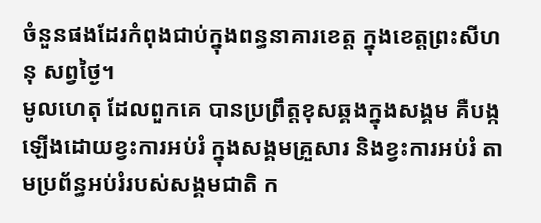ចំនួនផងដែរកំពុងជាប់ក្នុងពន្ធនាគារខេត្ត ក្នុងខេត្តព្រះសីហនុ សព្វថ្ងៃ។
មូលហេតុ ដែលពួកគេ បានប្រព្រឹត្តខុសឆ្គងក្នុងសង្គម គឺបង្កឡើងដោយខ្វះការអប់រំ ក្នុងសង្គមគ្រួសារ និងខ្វះការអប់រំ តាមប្រព័ន្ធអប់រំរបស់សង្គមជាតិ ក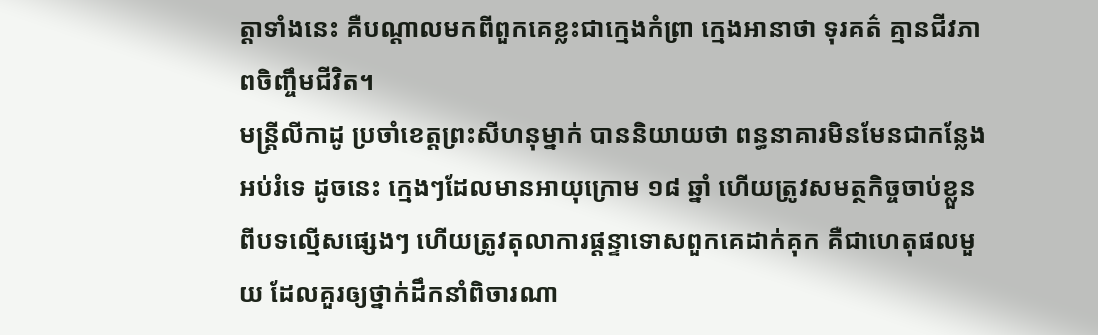ត្តាទាំងនេះ គឺបណ្តាលមកពីពួកគេខ្លះជាក្មេងកំព្រា ក្មេងអានាថា ទុរគត៌ គ្មានជីវភាពចិញ្ចឹមជីវិត។
មន្ត្រីលីកាដូ ប្រចាំខេត្តព្រះសីហនុម្នាក់ បាននិយាយថា ពន្ធនាគារមិនមែនជាកន្លែងអប់រំទេ ដូចនេះ ក្មេងៗដែលមានអាយុក្រោម ១៨ ឆ្នាំ ហើយត្រូវសមត្ថកិច្ចចាប់ខ្លួនពីបទល្មើសផ្សេងៗ ហើយត្រូវតុលាការផ្តន្ទាទោសពួកគេដាក់គុក គឺជាហេតុផលមួយ ដែលគួរឲ្យថ្នាក់ដឹកនាំពិចារណា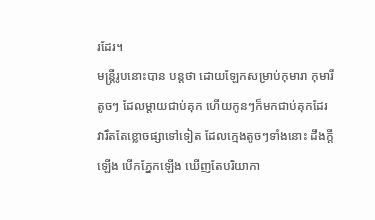រដែរ។
មន្ត្រីរូបនោះបាន បន្តថា ដោយឡែកសម្រាប់កុមារា កុមារីតូចៗ ដែលម្តាយជាប់គុក ហើយកូនៗក៏មកជាប់គុកដែរ វារឹតតែខ្លោចផ្សាទៅទៀត ដែលក្មេងតូចៗទាំងនោះ ដឹងក្តីឡើង បើកភ្នែកឡើង ឃើញតែបរិយាកា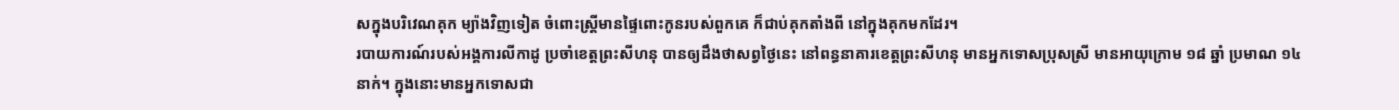សក្នុងបរិវេណគុក ម្យ៉ាងវិញទៀត ចំពោះស្ត្រីមានផ្ទៃពោះកូនរបស់ពួកគេ ក៏ជាប់គុកតាំងពី នៅក្នុងគុកមកដែរ។
របាយការណ៍របស់អង្គការលីកាដូ ប្រចាំខេត្តព្រះសីហនុ បានឲ្យដឹងថាសព្វថ្ងៃនេះ នៅពន្ធនាគារខេត្តព្រះសីហនុ មានអ្នកទោសប្រុសស្រី មានអាយុក្រោម ១៨ ឆ្នាំ ប្រមាណ ១៤ នាក់។ ក្នុងនោះមានអ្នកទោសជា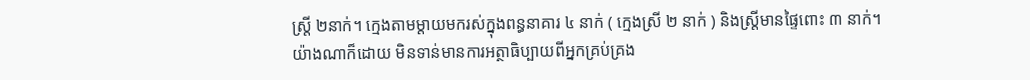ស្រី្ត ២នាក់។ ក្មេងតាមម្តាយមករស់ក្នុងពន្ធនាគារ ៤ នាក់ ( ក្មេងស្រី ២ នាក់ ) និងស្រី្តមានផ្ទៃពោះ ៣ នាក់។
យ៉ាងណាក៏ដោយ មិនទាន់មានការអត្ថាធិប្បាយពីអ្នកគ្រប់គ្រង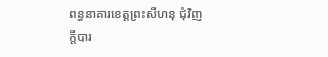ពន្ធនាគារខេត្តព្រះសីហនុ ជុំវិញក្តីបារ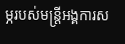ម្ភរបស់មន្ត្រីអង្គការស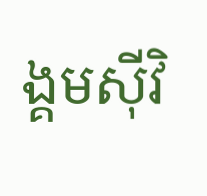ង្គមស៊ីវិ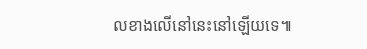លខាងលើនៅនេះនៅឡើយទេ៕